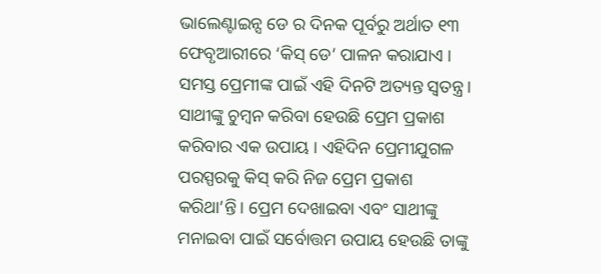ଭାଲେଣ୍ଟାଇନ୍ସ ଡେ ର ଦିନକ ପୂର୍ବରୁ ଅର୍ଥାତ ୧୩ ଫେବୃଆରୀରେ ‘କିସ୍ ଡେ’ ପାଳନ କରାଯାଏ । ସମସ୍ତ ପ୍ରେମୀଙ୍କ ପାଇଁ ଏହି ଦିନଟି ଅତ୍ୟନ୍ତ ସ୍ୱତନ୍ତ୍ର । ସାଥୀଙ୍କୁ ଚୁମ୍ବନ କରିବା ହେଉଛି ପ୍ରେମ ପ୍ରକାଶ କରିବାର ଏକ ଉପାୟ । ଏହିଦିନ ପ୍ରେମୀଯୁଗଳ ପରସ୍ପରକୁ କିସ୍ କରି ନିଜ ପ୍ରେମ ପ୍ରକାଶ କରିଥା’ନ୍ତି। ପ୍ରେମ ଦେଖାଇବା ଏବଂ ସାଥୀଙ୍କୁ ମନାଇବା ପାଇଁ ସର୍ବୋତ୍ତମ ଉପାୟ ହେଉଛି ତାଙ୍କୁ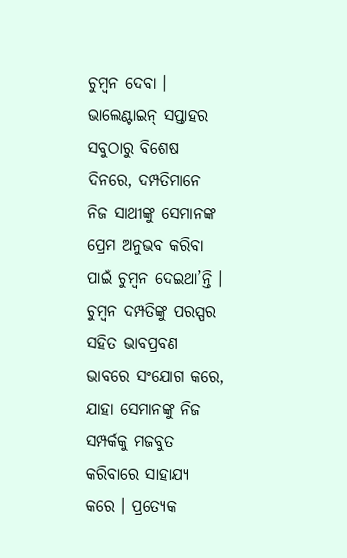ଚୁମ୍ବନ ଦେବା ।
ଭାଲେଣ୍ଟାଇନ୍ ସପ୍ତାହର ସବୁଠାରୁ ବିଶେଷ ଦିନରେ, ଦମ୍ପତିମାନେ ନିଜ ସାଥୀଙ୍କୁ ସେମାନଙ୍କ ପ୍ରେମ ଅନୁଭବ କରିବା ପାଇଁ ଚୁମ୍ବନ ଦେଇଥା’ନ୍ତି । ଚୁମ୍ବନ ଦମ୍ପତିଙ୍କୁ ପରସ୍ପର ସହିତ ଭାବପ୍ରବଣ ଭାବରେ ସଂଯୋଗ କରେ, ଯାହା ସେମାନଙ୍କୁ ନିଜ ସମ୍ପର୍କକୁ ମଜବୁତ କରିବାରେ ସାହାଯ୍ୟ କରେ । ପ୍ରତ୍ୟେକ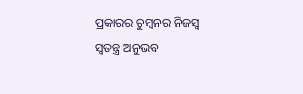ପ୍ରକାରର ଚୁମ୍ବନର ନିଜସ୍ୱ ସ୍ୱତନ୍ତ୍ର ଅନୁଭବ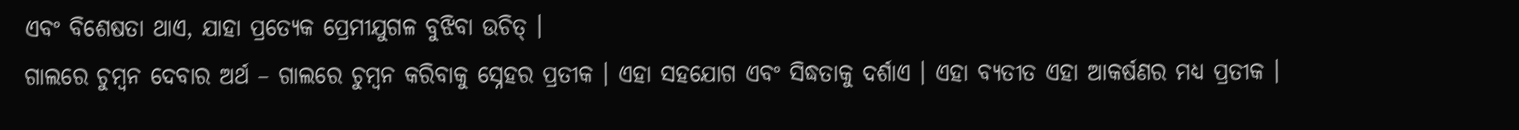ଏବଂ ବିଶେଷତା ଥାଏ, ଯାହା ପ୍ରତ୍ୟେକ ପ୍ରେମୀଯୁଗଳ ବୁଝିବା ଉଚିତ୍ ।
ଗାଲରେ ଚୁମ୍ବନ ଦେବାର ଅର୍ଥ – ଗାଲରେ ଚୁମ୍ବନ କରିବାକୁ ସ୍ନେହର ପ୍ରତୀକ । ଏହା ସହଯୋଗ ଏବଂ ସିଦ୍ଧତାକୁ ଦର୍ଶାଏ । ଏହା ବ୍ୟତୀତ ଏହା ଆକର୍ଷଣର ମଧ୍ୟ ପ୍ରତୀକ ।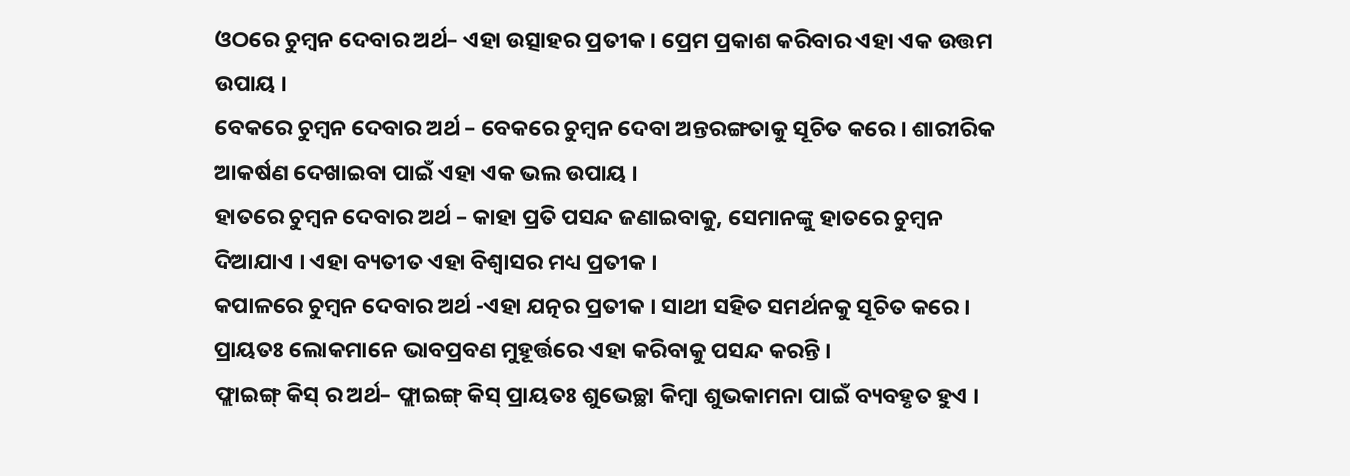ଓଠରେ ଚୁମ୍ବନ ଦେବାର ଅର୍ଥ– ଏହା ଉତ୍ସାହର ପ୍ରତୀକ । ପ୍ରେମ ପ୍ରକାଶ କରିବାର ଏହା ଏକ ଉତ୍ତମ ଉପାୟ ।
ବେକରେ ଚୁମ୍ବନ ଦେବାର ଅର୍ଥ – ବେକରେ ଚୁମ୍ବନ ଦେବା ଅନ୍ତରଙ୍ଗତାକୁ ସୂଚିତ କରେ । ଶାରୀରିକ ଆକର୍ଷଣ ଦେଖାଇବା ପାଇଁ ଏହା ଏକ ଭଲ ଉପାୟ ।
ହାତରେ ଚୁମ୍ବନ ଦେବାର ଅର୍ଥ – କାହା ପ୍ରତି ପସନ୍ଦ ଜଣାଇବାକୁ, ସେମାନଙ୍କୁ ହାତରେ ଚୁମ୍ବନ ଦିଆଯାଏ । ଏହା ବ୍ୟତୀତ ଏହା ବିଶ୍ୱାସର ମଧ୍ୟ ପ୍ରତୀକ ।
କପାଳରେ ଚୁମ୍ବନ ଦେବାର ଅର୍ଥ -ଏହା ଯତ୍ନର ପ୍ରତୀକ । ସାଥୀ ସହିତ ସମର୍ଥନକୁ ସୂଚିତ କରେ । ପ୍ରାୟତଃ ଲୋକମାନେ ଭାବପ୍ରବଣ ମୁହୂର୍ତ୍ତରେ ଏହା କରିବାକୁ ପସନ୍ଦ କରନ୍ତି ।
ଫ୍ଲାଇଙ୍ଗ୍ କିସ୍ ର ଅର୍ଥ– ଫ୍ଲାଇଙ୍ଗ୍ କିସ୍ ପ୍ରାୟତଃ ଶୁଭେଚ୍ଛା କିମ୍ବା ଶୁଭକାମନା ପାଇଁ ବ୍ୟବହୃତ ହୁଏ ।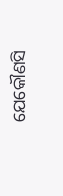ଯେକୌଣସି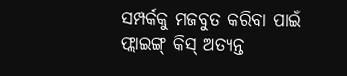ସମ୍ପର୍କକୁ ମଜବୁତ କରିବା ପାଇଁ ଫ୍ଲାଇଙ୍ଗ୍ କିସ୍ ଅତ୍ୟନ୍ତ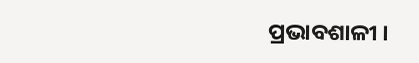ପ୍ରଭାବଶାଳୀ ।